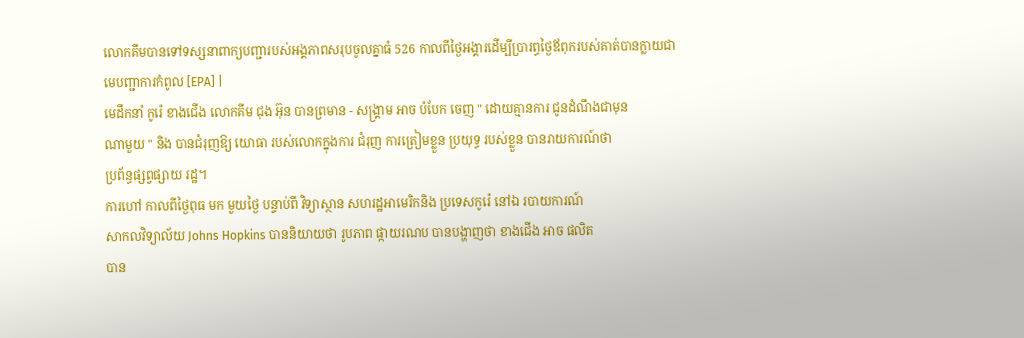លោកគីមបានទៅទស្សនាពាក្យបញ្ជារបស់អង្គភាពសរុបចូលគ្នាធំ 526 កាលពីថ្ងៃអង្គារដើម្បីប្រារព្ធថ្ងៃឪពុករបស់គាត់បានក្លាយជាមេបញ្ជាការកំពូល [EPA] |
មេដឹកនាំ កូរ៉េ ខាងជើង លោកគីម ជុង អ៊ុន បានព្រមាន - សង្រ្គាម អាច បំបែក ចេញ " ដោយគ្មានការ ជូនដំណឹងជាមុន
ណាមួយ " និង បានជំរុញឱ្យ យោធា របស់លោកក្នុងការ ជំរុញ ការត្រៀមខ្លួន ប្រយុទ្ធ របស់ខ្លួន បានរាយការណ៍ថា
ប្រព័ន្ធផ្សព្វផ្សាយ រដ្ឋ។
ការហៅ កាលពីថ្ងៃពុធ មក មួយថ្ងៃ បន្ទាប់ពី វិទ្យាស្ថាន សហរដ្ឋអាមេរិកនិង ប្រទេសកូរ៉េ នៅឯ របាយការណ៍
សាកលវិទ្យាល័យ Johns Hopkins បាននិយាយថា រូបភាព ផ្កាយរណប បានបង្ហាញថា ខាងជើង អាច ផលិត
បាន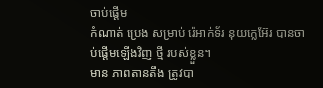ចាប់ផ្តើម
កំណាត់ ប្រេង សម្រាប់ រ៉េអាក់ទ័រ នុយក្លេអ៊ែរ បានចាប់ផ្ដើមឡើងវិញ ថ្មី របស់ខ្លួន។
មាន ភាពតានតឹង ត្រូវបា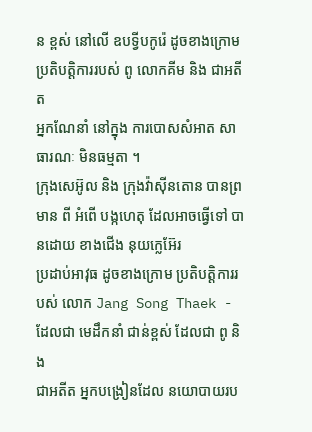ន ខ្ពស់ នៅលើ ឧបទ្វីបកូរ៉េ ដូចខាងក្រោម ប្រតិបត្តិការរបស់ ពូ លោកគីម និង ជាអតីត
អ្នកណែនាំ នៅក្នុង ការបោសសំអាត សាធារណៈ មិនធម្មតា ។
ក្រុងសេអ៊ូល និង ក្រុងវ៉ាស៊ីនតោន បានព្រមាន ពី អំពើ បង្កហេតុ ដែលអាចធ្វើទៅ បានដោយ ខាងជើង នុយក្លេអ៊ែរ
ប្រដាប់អាវុធ ដូចខាងក្រោម ប្រតិបត្តិការរបស់ លោក Jang Song Thaek - ដែលជា មេដឹកនាំ ជាន់ខ្ពស់ ដែលជា ពូ និង
ជាអតីត អ្នកបង្រៀនដែល នយោបាយរប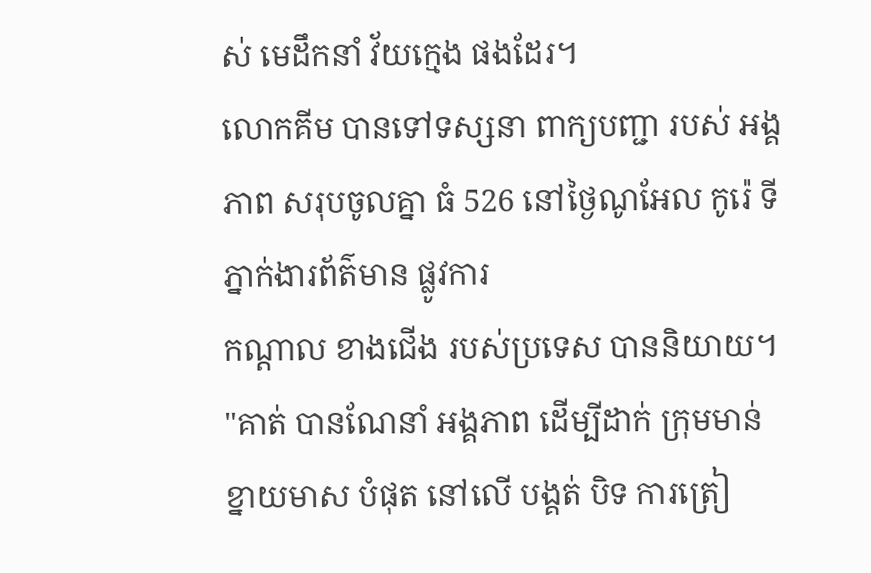ស់ មេដឹកនាំ វ័យក្មេង ផងដែរ។
លោកគីម បានទៅទស្សនា ពាក្យបញ្ជា របស់ អង្គភាព សរុបចូលគ្នា ធំ 526 នៅថ្ងៃណូអែល កូរ៉េ ទីភ្នាក់ងារព័ត៌មាន ផ្លូវការ
កណ្តាល ខាងជើង របស់ប្រទេស បាននិយាយ។
"គាត់ បានណែនាំ អង្គភាព ដើម្បីដាក់ ក្រុមមាន់ខ្នាយមាស បំផុត នៅលើ បង្គត់ បិទ ការត្រៀ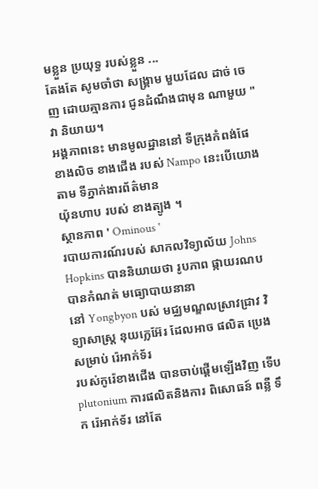មខ្លួន ប្រយុទ្ធ របស់ខ្លួន ...
តែងតែ សូមចាំថា សង្គ្រាម មួយដែល ដាច់ ចេញ ដោយគ្មានការ ជូនដំណឹងជាមុន ណាមួយ " វា និយាយ។
អង្គភាពនេះ មានមូលដ្ឋាននៅ ទីក្រុងកំពង់ផែ ខាងលិច ខាងជើង របស់ Nampo នេះបើយោងតាម ទីភ្នាក់ងារព័ត៌មាន
យ៉ុនហាប របស់ ខាងត្បូង ។
ស្ថានភាព ' Ominous '
របាយការណ៍របស់ សាកលវិទ្យាល័យ Johns Hopkins បាននិយាយថា រូបភាព ផ្កាយរណប បានកំណត់ មធ្យោបាយនានា
នៅ Yongbyon បស់ មជ្ឈមណ្ឌលស្រាវជ្រាវ វិទ្យាសាស្ត្រ នុយក្លេអ៊ែរ ដែលអាច ផលិត ប្រេង សម្រាប់ រ៉េអាក់ទ័រ
របស់កូរ៉េខាងជើង បានចាប់ផ្ដើមឡើងវិញ ទើប plutonium ការផលិតនិងការ ពិសោធន៍ ពន្លឺ ទឹក រ៉េអាក់ទ័រ នៅតែ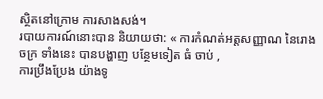ស្ថិតនៅក្រោម ការសាងសង់។
របាយការណ៍នោះបាន និយាយថា: « ការកំណត់អត្តសញ្ញាណ នៃរោងចក្រ ទាំងនេះ បានបង្ហាញ បន្ថែមទៀត ធំ ចាប់ ,
ការប្រឹងប្រែង យ៉ាងទូ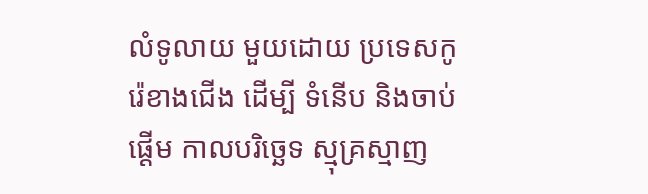លំទូលាយ មួយដោយ ប្រទេសកូរ៉េខាងជើង ដើម្បី ទំនើប និងចាប់ផ្ដើម កាលបរិច្ឆេទ ស្មុគ្រស្មាញ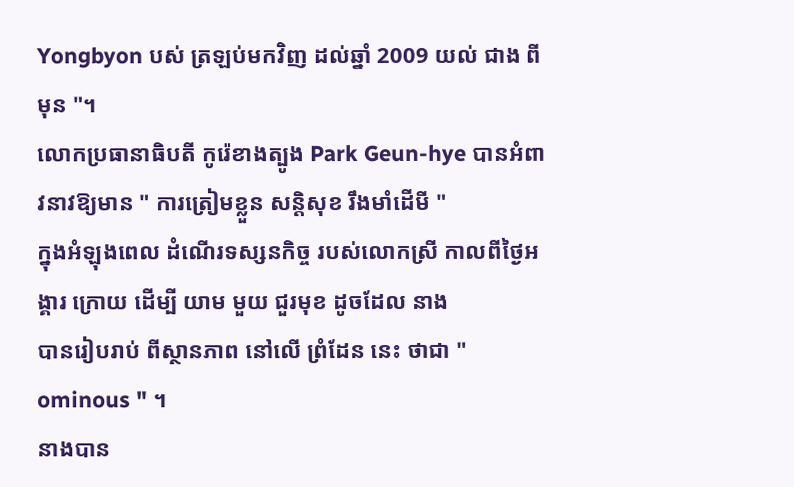Yongbyon បស់ ត្រឡប់មកវិញ ដល់ឆ្នាំ 2009 យល់ ជាង ពីមុន "។
លោកប្រធានាធិបតី កូរ៉េខាងត្បូង Park Geun-hye បានអំពាវនាវឱ្យមាន " ការត្រៀមខ្លួន សន្តិសុខ រឹងមាំដើមី "
ក្នុងអំឡុងពេល ដំណើរទស្សនកិច្ច របស់លោកស្រី កាលពីថ្ងៃអង្គារ ក្រោយ ដើម្បី យាម មួយ ជួរមុខ ដូចដែល នាង
បានរៀបរាប់ ពីស្ថានភាព នៅលើ ព្រំដែន នេះ ថាជា " ominous " ។
នាងបាន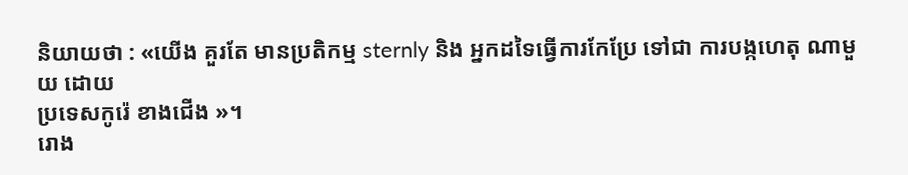និយាយថា : «យើង គួរតែ មានប្រតិកម្ម sternly និង អ្នកដទៃធ្វើការកែប្រែ ទៅជា ការបង្កហេតុ ណាមួយ ដោយ
ប្រទេសកូរ៉េ ខាងជើង »។
រោង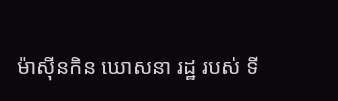ម៉ាស៊ីនកិន ឃោសនា រដ្ឋ របស់ ទី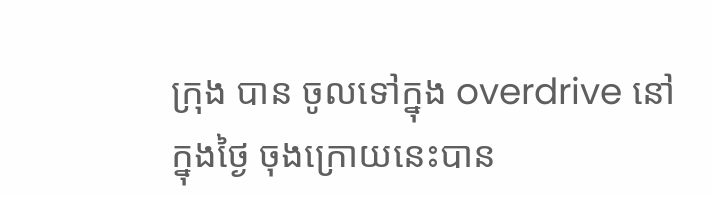ក្រុង បាន ចូលទៅក្នុង overdrive នៅក្នុងថ្ងៃ ចុងក្រោយនេះបាន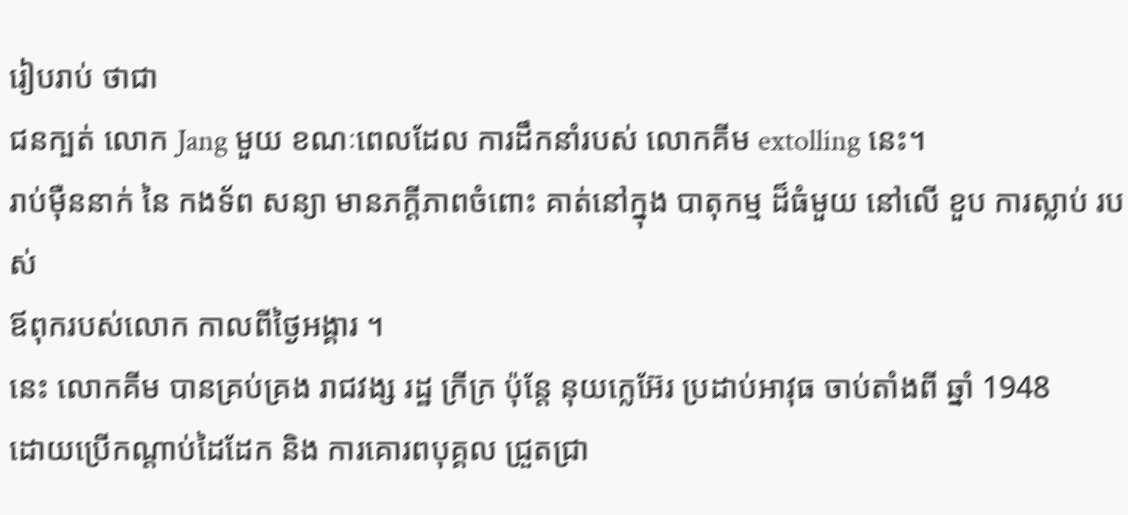រៀបរាប់ ថាជា
ជនក្បត់ លោក Jang មួយ ខណៈពេលដែល ការដឹកនាំរបស់ លោកគីម extolling នេះ។
រាប់ម៉ឺននាក់ នៃ កងទ័ព សន្យា មានភក្ដីភាពចំពោះ គាត់នៅក្នុង បាតុកម្ម ដ៏ធំមួយ នៅលើ ខួប ការស្លាប់ របស់
ឪពុករបស់លោក កាលពីថ្ងៃអង្គារ ។
នេះ លោកគីម បានគ្រប់គ្រង រាជវង្ស រដ្ឋ ក្រីក្រ ប៉ុន្តែ នុយក្លេអ៊ែរ ប្រដាប់អាវុធ ចាប់តាំងពី ឆ្នាំ 1948
ដោយប្រើកណ្ដាប់ដៃដែក និង ការគោរពបុគ្គល ជ្រួតជ្រា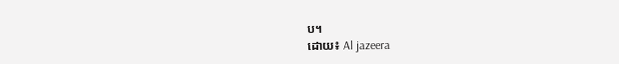ប។
ដោយ៖ Al jazeera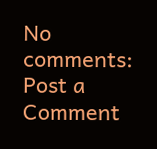No comments:
Post a Comment